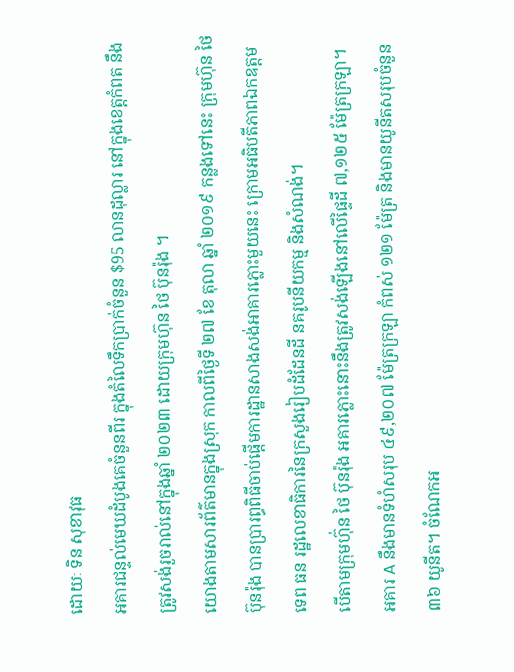ដោយៈ ទិន សុខាវុធ
អគារជន្ទល់មេឃដំបូងគេចំនួនពីរ ក្នុងតំលៃទឹកប្រាក់ចំនួន $95 លានដុល្លារ នៅក្នុងខេត្តកំពត នឹងត្រូវសង់រួចរាល់នៅក្នុងឆ្នាំ ២០២៣ ដោយក្រុមហ៊ុន ថៃ ប៊ុនរ៉ុង ។
យោងតាមសារព័ត៌មានក្នុងស្រុក កាលពីថ្ងៃទី ២៧ ខែ តុលា ឆ្នាំ ២០១៩ កន្លងទៅនេះ ក្រុមហ៊ុន ថៃ ប៊ុនរ៉ុង បានប្រារព្ធពិធីចាប់ផ្តើមការដ្ឋានសាងសង់អាគារភ្លោះមួយនេះ ក្រោមអធិបតីភាពឯកឧត្តម ទេព ធន រដ្ឋលេខាធិការនៃក្រសួងរៀបដំដែនដី នគរូបនីយកម្ម និងសំណង់។
បើតាមក្រុមហ៊ុ់ន ថៃ ប៊ុនរ៉ុង អគារភ្លោះនោះនឹងត្រូវសង់ឡើងនៅលើផ្ទៃដី ៧,១២៥ ម៉ែត្រក្រឡា។ អគារ A នឹងមានទំហំសរុប ៤៩,២០៧ ម៉ែត្រក្រឡា កំពស់ ១២១ ម៉ែត្រ និងមានយូនីតសរុបចំនួន ៣៦ យូនីត។ ចំណែកអ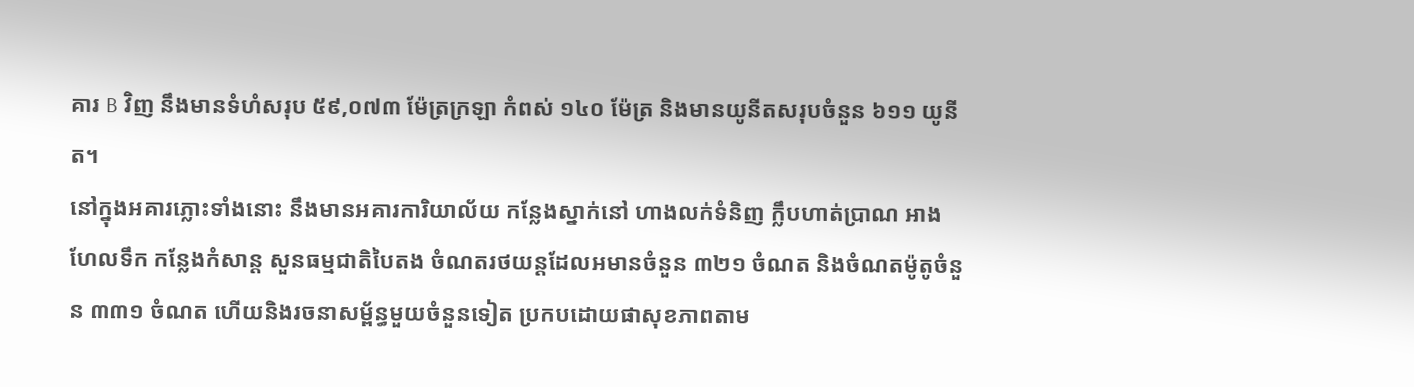គារ B វិញ នឹងមានទំហំសរុប ៥៩,០៧៣ ម៉ែត្រក្រឡា កំពស់ ១៤០ ម៉ែត្រ និងមានយូនីតសរុបចំនួន ៦១១ យូនីត។
នៅក្នុងអគារភ្លោះទាំងនោះ នឹងមានអគារការិយាល័យ កន្លែងស្នាក់នៅ ហាងលក់ទំនិញ ក្លឹបហាត់ប្រាណ អាងហែលទឹក កន្លែងកំសាន្ត សួនធម្មជាតិបៃតង ចំណតរថយន្តដែលអមានចំនួន ៣២១ ចំណត និងចំណតម៉ូតូចំនួន ៣៣១ ចំណត ហើយនិងរចនាសម្ព័ន្ធមួយចំនួនទៀត ប្រកបដោយផាសុខភាពតាម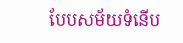បែបសម័យទំនើប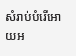សំរាប់បំរើអោយអ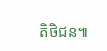តិថិជន៕